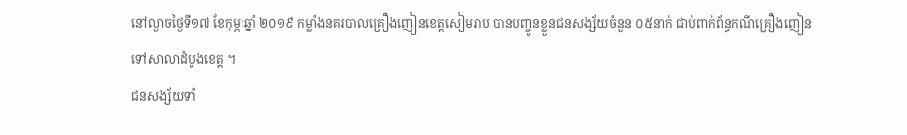នៅល្ងាចថ្ងៃទី១៧ ខែកុម្ភៈឆ្នាំ ២០១៩ កម្លាំងនគរបាលគ្រឿងញៀនខេត្តសៀមរាប បានបញ្ចូនខ្លួនជនសង្ស័យចំនួន ០៥នាក់ ជាប់ពាក់ព័ន្ធកណីគ្រឿងញៀនទៅសាលាដំបូងខេត្ត ។
ជនសង្ស័យទាំ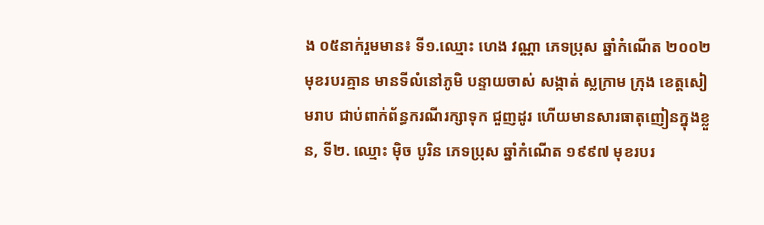ង ០៥នាក់រួមមាន៖ ទី១.ឈ្មោះ ហេង វណ្ណា ភេទប្រុស ឆ្នាំកំណើត ២០០២ មុខរបរគ្មាន មានទីលំនៅភូមិ បន្ទាយចាស់ សង្កាត់ ស្លក្រាម ក្រុង ខេត្តសៀមរាប ជាប់ពាក់ព័ន្ធករណីរក្សាទុក ជួញដូរ ហើយមានសារធាតុញៀនក្នុងខ្លួន, ទី២. ឈ្មោះ ម៉ិច បូរិន ភេទប្រុស ឆ្នាំកំណើត ១៩៩៧ មុខរបរ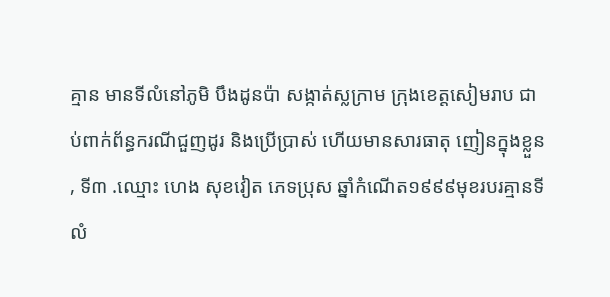គ្មាន មានទីលំនៅភូមិ បឹងដូនប៉ា សង្កាត់ស្លក្រាម ក្រុងខេត្តសៀមរាប ជាប់ពាក់ព័ន្ធករណីជួញដូរ និងប្រើប្រាស់ ហើយមានសារធាតុ ញៀនក្នុងខ្លួន , ទី៣ .ឈ្មោះ ហេង សុខវៀត ភេទប្រុស ឆ្នាំកំណើត១៩៩៩មុខរបរគ្មានទីលំ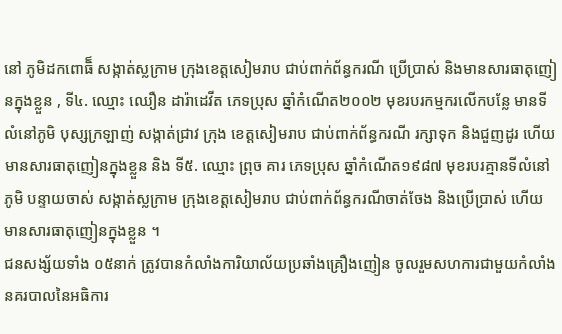នៅ ភូមិដកពោធិ៏ សង្កាត់ស្លក្រាម ក្រុងខេត្តសៀមរាប ជាប់ពាក់ព័ន្ធករណី ប្រើប្រាស់ និងមានសារធាតុញៀនក្នុងខ្លួន , ទី៤. ឈ្មោះ ឈឿន ដារ៉ាដេវីត ភេទប្រុស ឆ្នាំកំណើត២០០២ មុខរបរកម្មករលើកបន្លែ មានទីលំនៅភូមិ បុស្សក្រឡាញ់ សង្កាត់ជ្រាវ ក្រុង ខេត្តសៀមរាប ជាប់ពាក់ព័ន្ធករណី រក្សាទុក និងជួញដូរ ហើយមានសារធាតុញៀនក្នុងខ្លួន និង ទី៥. ឈ្មោះ ព្រុច គារ ភេទប្រុស ឆ្នាំកំណើត១៩៨៧ មុខរបរគ្មានទីលំនៅភូមិ បន្ទាយចាស់ សង្កាត់ស្លក្រាម ក្រុងខេត្តសៀមរាប ជាប់ពាក់ព័ន្ធករណីចាត់ចែង និងប្រើប្រាស់ ហើយមានសារធាតុញៀនក្នុងខ្លួន ។
ជនសង្ស័យទាំង ០៥នាក់ ត្រូវបានកំលាំងការិយាល័យប្រឆាំងគ្រឿងញៀន ចូលរួមសហការជាមួយកំលាំងនគរបាលនៃអធិការ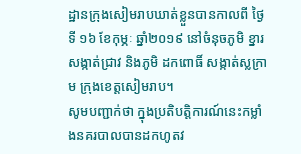ដ្ឋានក្រុងសៀមរាបឃាត់ខ្លួនបានកាលពី ថ្ងៃទី ១៦ ខែកុម្ភៈ ឆ្នាំ២០១៩ នៅចំនុចភូមិ ខ្នារ សង្កាត់ជ្រាវ និងភូមិ ដកពោធិ៍ សង្កាត់ស្លក្រាម ក្រុងខេត្តសៀមរាប។
សូមបញ្ជាក់ថា ក្នុងប្រតិបត្តិការណ៍នេះកម្លាំងនគរបាលបានដកហូតវ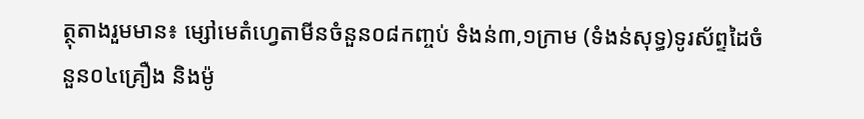ត្ថុតាងរួមមាន៖ ម្សៅមេតំហ្វេតាមីនចំនួន០៨កញ្ចប់ ទំងន់៣,១ក្រាម (ទំងន់សុទ្ធ)ទូរស័ព្ទដៃចំនួន០៤គ្រឿង និងម៉ូ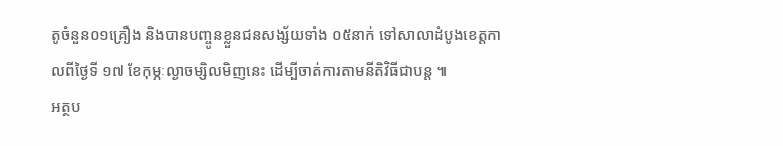តូចំនួន០១គ្រឿង និងបានបញ្ចូនខ្លួនជនសង្ស័យទាំង ០៥នាក់ ទៅសាលាដំបូងខេត្តកាលពីថ្ងៃទី ១៧ ខែកុម្ភៈល្ងាចម្សិលមិញនេះ ដើម្បីចាត់ការតាមនីតិវិធីជាបន្ត ៕
អត្ថប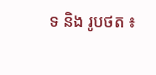ទ និង រូបថត ៖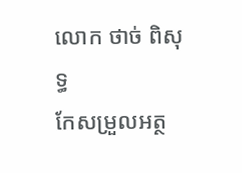លោក ថាច់ ពិសុទ្ធ
កែសម្រួលអត្ថ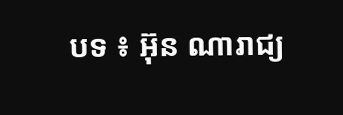បទ ៖ អ៊ុន ណារាជ្យ